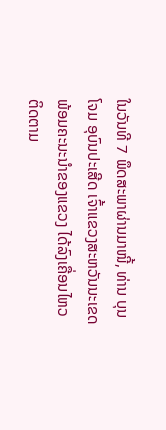ໃນວັນທີ 7 ພຶດສະພາຜ່ານມາໜີ້, ທ່ານ ບຸນໂຈມ ອຸບົນປະເສີດ ເຈົ້າແຂວງສະຫວັນນະເຂດ ພ້ອມຄະນະນຳຂອງແຂວງ ໄດ້ລົງເຄື່ອນໄຫວຕິດຕາມ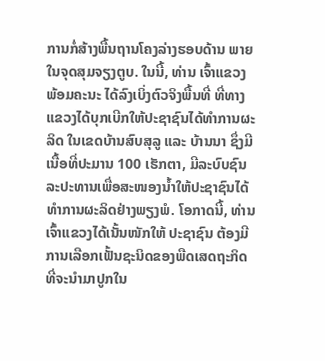ການກໍ່ສ້າງພື້ນຖານໂຄງລ່າງຮອບດ້ານ ພາຍໃນຈຸດສຸມຈຽງຕູບ. ໃນນີ້, ທ່ານ ເຈົ້າແຂວງ ພ້ອມຄະນະ ໄດ້ລົງເບິ່ງຕົວຈິງພື້ນທີ່ ທີ່ທາງແຂວງໄດ້ບຸກເບີກໃຫ້ປະຊາຊົນໄດ້ທຳການຜະລິດ ໃນເຂດບ້ານສົບສຸລູ ແລະ ບ້ານນາ ຊຶ່ງມີເນື້ອທີ່ປະມານ 100 ເຮັກຕາ, ມີລະບົບຊົນລະປະທານເພື່ອສະໜອງນໍ້າໃຫ້ປະຊາຊົນໄດ້ທຳການຜະລິດຢ່າງພຽງພໍ. ໂອກາດນີ້, ທ່ານເຈົ້າແຂວງໄດ້ເນັ້ນໜັກໃຫ້ ປະຊາຊົນ ຕ້ອງມີການເລືອກເຟັ້ນຊະນິດຂອງພືດເສດຖະກິດທີ່ຈະນຳມາປູກໃນ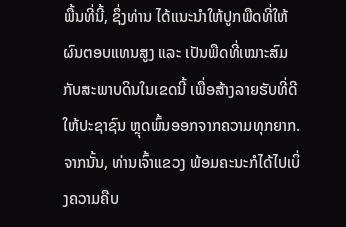ພື້ນທີ່ນີ້, ຊຶ່ງທ່ານ ໄດ້ແນະນຳໃຫ້ປູກພືດທີ່ໃຫ້ຜົນຕອບແທນສູງ ແລະ ເປັນພືດທີ່ເໝາະສົມກັບສະພາບດິນໃນເຂດນີ້ ເພື່ອສ້າງລາຍຮັບທີ່ດີໃຫ້ປະຊາຊົນ ຫຼຸດພົ້ນອອກຈາກຄວາມທຸກຍາກ. ຈາກນັ້ນ, ທ່ານເຈົ້າແຂວງ ພ້ອມຄະນະກໍໄດ້ໄປເບິ່ງຄວາມຄືບ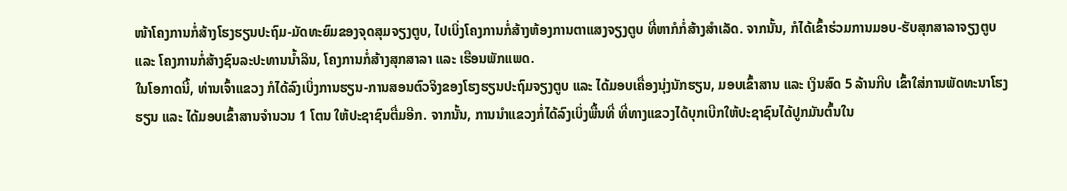ໜ້າໂຄງການກໍ່ສ້າງໂຮງຮຽນປະຖົມ-ມັດທະຍົມຂອງຈຸດສຸມຈຽງຕູບ, ໄປເບິ່ງໂຄງການກໍ່ສ້າງຫ້ອງການຕາແສງຈຽງຕູບ ທີ່ຫາກໍກໍ່ສ້າງສຳເລັດ. ຈາກນັ້ນ, ກໍໄດ້ເຂົ້າຮ່ວມການມອບ-ຮັບສຸກສາລາຈຽງຕູບ ແລະ ໂຄງການກໍ່ສ້າງຊົນລະປະທານນໍ້າລິນ, ໂຄງການກໍ່ສ້າງສຸກສາລາ ແລະ ເຮືອນພັກແພດ.
ໃນໂອກາດນີ້, ທ່ານເຈົ້າແຂວງ ກໍໄດ້ລົງເບິ່ງການຮຽນ-ການສອນຕົວຈິງຂອງໂຮງຮຽນປະຖົມຈຽງຕູບ ແລະ ໄດ້ມອບເຄື່ອງນຸ່ງນັກຮຽນ, ມອບເຂົ້າສານ ແລະ ເງິນສົດ 5 ລ້ານກີບ ເຂົ້າໃສ່ການພັດທະນາໂຮງຮຽນ ແລະ ໄດ້ມອບເຂົ້າສານຈຳນວນ 1 ໂຕນ ໃຫ້ປະຊາຊົນຕື່ມອີກ. ຈາກນັ້ນ, ການນຳແຂວງກໍ່ໄດ້ລົງເບິ່ງພື້ນທີ່ ທີ່ທາງແຂວງໄດ້ບຸກເບີກໃຫ້ປະຊາຊົນໄດ້ປູກມັນຕົ້ນໃນ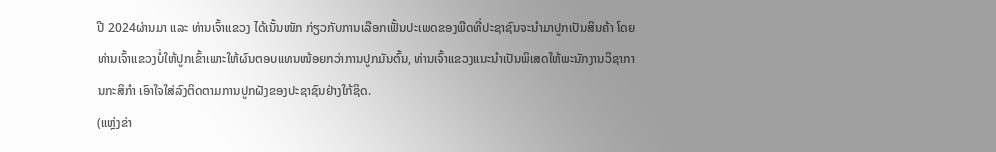ປີ 2024ຜ່ານມາ ແລະ ທ່ານເຈົ້າແຂວງ ໄດ້ເນັ້ນໜັກ ກ່ຽວກັບການເລືອກເຟັ້ນປະເພດຂອງພືດທີ່ປະຊາຊົນຈະນຳມາປູກເປັນສິນຄ້າ ໂດຍທ່ານເຈົ້າແຂວງບໍ່ໃຫ້ປູກເຂົ້າເພາະໃຫ້ຜົນຕອບແທນໜ້ອຍກວ່າການປູກມັນຕົ້ນ, ທ່ານເຈົ້າແຂວງແນະນຳເປັນພິເສດໃຫ້ພະນັກງານວິຊາການກະສິກຳ ເອົາໃຈໃສ່ລົງຕິດຕາມການປູກຝັງຂອງປະຊາຊົນຢ່າງໃກ້ຊິດ.
(ແຫຼ່ງຂ່າ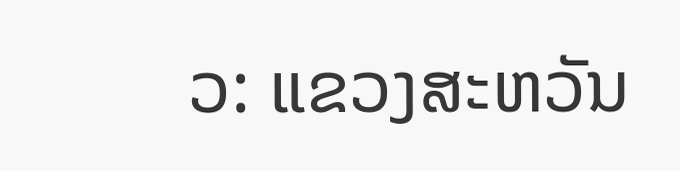ວ: ແຂວງສະຫວັນ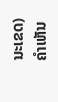ນະເຂດ)
ຄໍາເຫັນ